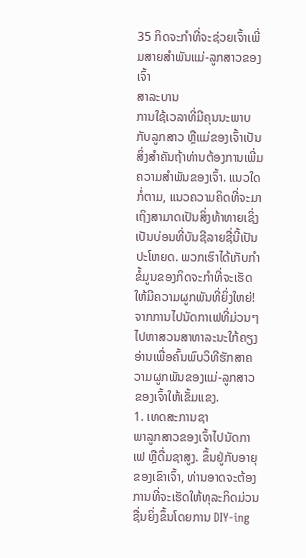35 ກິດຈະກຳທີ່ຈະຊ່ວຍເຈົ້າເພີ່ມສາຍສຳພັນແມ່-ລູກສາວຂອງເຈົ້າ
ສາລະບານ
ການໃຊ້ເວລາທີ່ມີຄຸນນະພາບກັບລູກສາວ ຫຼືແມ່ຂອງເຈົ້າເປັນສິ່ງສຳຄັນຖ້າທ່ານຕ້ອງການເພີ່ມຄວາມສຳພັນຂອງເຈົ້າ. ແນວໃດກໍ່ຕາມ, ແນວຄວາມຄິດທີ່ຈະມາເຖິງສາມາດເປັນສິ່ງທ້າທາຍເຊິ່ງເປັນບ່ອນທີ່ບັນຊີລາຍຊື່ນີ້ເປັນປະໂຫຍດ. ພວກເຮົາໄດ້ເກັບກໍາຂໍ້ມູນຂອງກິດຈະກໍາທີ່ຈະເຮັດໃຫ້ມີຄວາມຜູກພັນທີ່ຍິ່ງໃຫຍ່! ຈາກການໄປນັດກາເຟທີ່ມ່ວນໆ ໄປຫາສວນສາທາລະນະໃກ້ຄຽງ ອ່ານເພື່ອຄົ້ນພົບວິທີຮັກສາຄວາມຜູກພັນຂອງແມ່-ລູກສາວຂອງເຈົ້າໃຫ້ເຂັ້ມແຂງ.
1. ເທດສະການຊາ
ພາລູກສາວຂອງເຈົ້າໄປນັດກາເຟ ຫຼືດື່ມຊາສູງ. ຂຶ້ນຢູ່ກັບອາຍຸຂອງເຂົາເຈົ້າ, ທ່ານອາດຈະຕ້ອງການທີ່ຈະເຮັດໃຫ້ທຸລະກິດມ່ວນຊື່ນຍິ່ງຂຶ້ນໂດຍການ DIY-ing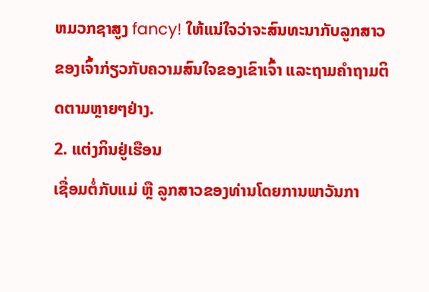ຫມວກຊາສູງ fancy! ໃຫ້ແນ່ໃຈວ່າຈະສົນທະນາກັບລູກສາວຂອງເຈົ້າກ່ຽວກັບຄວາມສົນໃຈຂອງເຂົາເຈົ້າ ແລະຖາມຄໍາຖາມຕິດຕາມຫຼາຍໆຢ່າງ.
2. ແຕ່ງກິນຢູ່ເຮືອນ
ເຊື່ອມຕໍ່ກັບແມ່ ຫຼື ລູກສາວຂອງທ່ານໂດຍການພາວັນກາ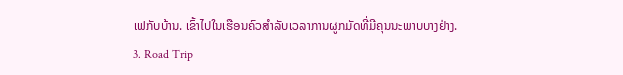ເຟກັບບ້ານ. ເຂົ້າໄປໃນເຮືອນຄົວສໍາລັບເວລາການຜູກມັດທີ່ມີຄຸນນະພາບບາງຢ່າງ.
3. Road Trip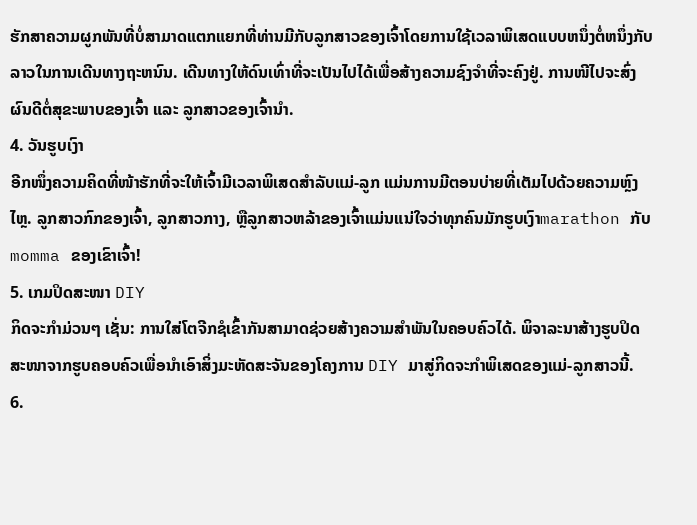ຮັກສາຄວາມຜູກພັນທີ່ບໍ່ສາມາດແຕກແຍກທີ່ທ່ານມີກັບລູກສາວຂອງເຈົ້າໂດຍການໃຊ້ເວລາພິເສດແບບຫນຶ່ງຕໍ່ຫນຶ່ງກັບລາວໃນການເດີນທາງຖະຫນົນ. ເດີນທາງໃຫ້ດົນເທົ່າທີ່ຈະເປັນໄປໄດ້ເພື່ອສ້າງຄວາມຊົງຈໍາທີ່ຈະຄົງຢູ່. ການໜີໄປຈະສົ່ງຜົນດີຕໍ່ສຸຂະພາບຂອງເຈົ້າ ແລະ ລູກສາວຂອງເຈົ້ານຳ.
4. ວັນຮູບເງົາ
ອີກໜຶ່ງຄວາມຄິດທີ່ໜ້າຮັກທີ່ຈະໃຫ້ເຈົ້າມີເວລາພິເສດສຳລັບແມ່-ລູກ ແມ່ນການມີຕອນບ່າຍທີ່ເຕັມໄປດ້ວຍຄວາມຫຼົງໄຫຼ. ລູກສາວກົກຂອງເຈົ້າ, ລູກສາວກາງ, ຫຼືລູກສາວຫລ້າຂອງເຈົ້າແມ່ນແນ່ໃຈວ່າທຸກຄົນມັກຮູບເງົາmarathon ກັບ momma ຂອງເຂົາເຈົ້າ!
5. ເກມປິດສະໜາ DIY
ກິດຈະກຳມ່ວນໆ ເຊັ່ນ: ການໃສ່ໂຕຈີກຊໍເຂົ້າກັນສາມາດຊ່ວຍສ້າງຄວາມສໍາພັນໃນຄອບຄົວໄດ້. ພິຈາລະນາສ້າງຮູບປິດສະໜາຈາກຮູບຄອບຄົວເພື່ອນຳເອົາສິ່ງມະຫັດສະຈັນຂອງໂຄງການ DIY ມາສູ່ກິດຈະກຳພິເສດຂອງແມ່-ລູກສາວນີ້.
6.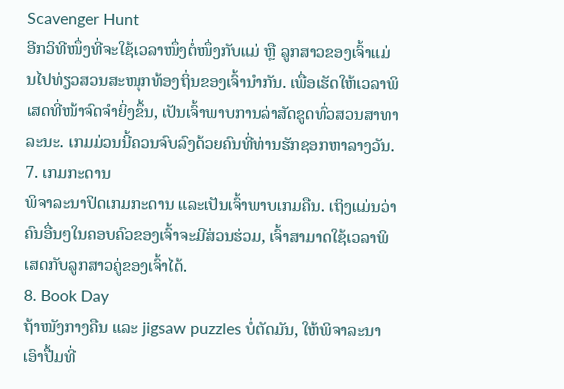Scavenger Hunt
ອີກວິທີໜຶ່ງທີ່ຈະໃຊ້ເວລາໜຶ່ງຕໍ່ໜຶ່ງກັບແມ່ ຫຼື ລູກສາວຂອງເຈົ້າແມ່ນໄປທ່ຽວສວນສະໜຸກທ້ອງຖິ່ນຂອງເຈົ້ານຳກັນ. ເພື່ອເຮັດໃຫ້ເວລາພິເສດທີ່ໜ້າຈົດຈຳຍິ່ງຂຶ້ນ, ເປັນເຈົ້າພາບການລ່າສັດຂູດທົ່ວສວນສາທາລະນະ. ເກມມ່ວນນີ້ຄວນຈົບລົງດ້ວຍຄົນທີ່ທ່ານຮັກຊອກຫາລາງວັນ.
7. ເກມກະດານ
ພິຈາລະນາປິດເກມກະດານ ແລະເປັນເຈົ້າພາບເກມຄືນ. ເຖິງແມ່ນວ່າຄົນອື່ນໆໃນຄອບຄົວຂອງເຈົ້າຈະມີສ່ວນຮ່ວມ, ເຈົ້າສາມາດໃຊ້ເວລາພິເສດກັບລູກສາວຄູ່ຂອງເຈົ້າໄດ້.
8. Book Day
ຖ້າໜັງກາງຄືນ ແລະ jigsaw puzzles ບໍ່ຕັດມັນ, ໃຫ້ພິຈາລະນາເອົາປື້ມທີ່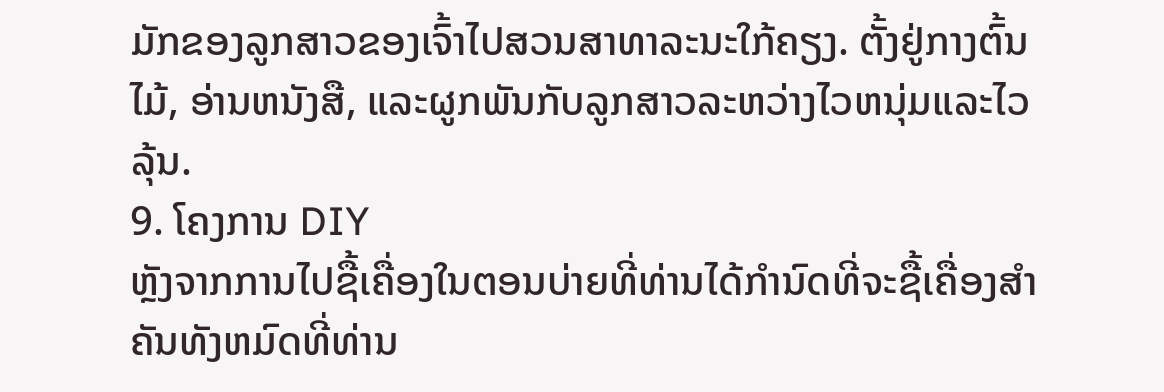ມັກຂອງລູກສາວຂອງເຈົ້າໄປສວນສາທາລະນະໃກ້ຄຽງ. ຕັ້ງຢູ່ກາງຕົ້ນໄມ້, ອ່ານຫນັງສື, ແລະຜູກພັນກັບລູກສາວລະຫວ່າງໄວຫນຸ່ມແລະໄວລຸ້ນ.
9. ໂຄງການ DIY
ຫຼັງຈາກການໄປຊື້ເຄື່ອງໃນຕອນບ່າຍທີ່ທ່ານໄດ້ກໍານົດທີ່ຈະຊື້ເຄື່ອງສໍາຄັນທັງຫມົດທີ່ທ່ານ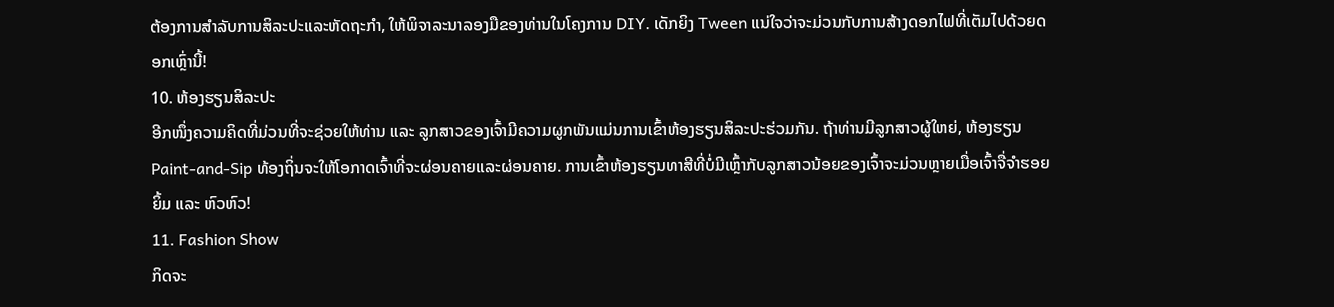ຕ້ອງການສໍາລັບການສິລະປະແລະຫັດຖະກໍາ, ໃຫ້ພິຈາລະນາລອງມືຂອງທ່ານໃນໂຄງການ DIY. ເດັກຍິງ Tween ແນ່ໃຈວ່າຈະມ່ວນກັບການສ້າງດອກໄຟທີ່ເຕັມໄປດ້ວຍດອກເຫຼົ່ານີ້!
10. ຫ້ອງຮຽນສິລະປະ
ອີກໜຶ່ງຄວາມຄິດທີ່ມ່ວນທີ່ຈະຊ່ວຍໃຫ້ທ່ານ ແລະ ລູກສາວຂອງເຈົ້າມີຄວາມຜູກພັນແມ່ນການເຂົ້າຫ້ອງຮຽນສິລະປະຮ່ວມກັນ. ຖ້າທ່ານມີລູກສາວຜູ້ໃຫຍ່, ຫ້ອງຮຽນ Paint-and-Sip ທ້ອງຖິ່ນຈະໃຫ້ໂອກາດເຈົ້າທີ່ຈະຜ່ອນຄາຍແລະຜ່ອນຄາຍ. ການເຂົ້າຫ້ອງຮຽນທາສີທີ່ບໍ່ມີເຫຼົ້າກັບລູກສາວນ້ອຍຂອງເຈົ້າຈະມ່ວນຫຼາຍເມື່ອເຈົ້າຈື່ຈຳຮອຍຍິ້ມ ແລະ ຫົວຫົວ!
11. Fashion Show
ກິດຈະ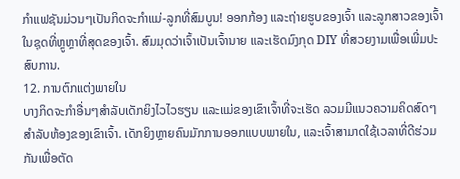ກຳແຟຊັນມ່ວນໆເປັນກິດຈະກຳແມ່-ລູກທີ່ສົມບູນ! ອອກກ້ອງ ແລະຖ່າຍຮູບຂອງເຈົ້າ ແລະລູກສາວຂອງເຈົ້າໃນຊຸດທີ່ຫຼູຫຼາທີ່ສຸດຂອງເຈົ້າ. ສົມມຸດວ່າເຈົ້າເປັນເຈົ້ານາຍ ແລະເຮັດມົງກຸດ DIY ທີ່ສວຍງາມເພື່ອເພີ່ມປະສົບການ.
12. ການຕົກແຕ່ງພາຍໃນ
ບາງກິດຈະກໍາອື່ນໆສໍາລັບເດັກຍິງໄວໄວຮຽນ ແລະແມ່ຂອງເຂົາເຈົ້າທີ່ຈະເຮັດ ລວມມີແນວຄວາມຄິດສົດໆສໍາລັບຫ້ອງຂອງເຂົາເຈົ້າ. ເດັກຍິງຫຼາຍຄົນມັກການອອກແບບພາຍໃນ, ແລະເຈົ້າສາມາດໃຊ້ເວລາທີ່ດີຮ່ວມກັນເພື່ອຕັດ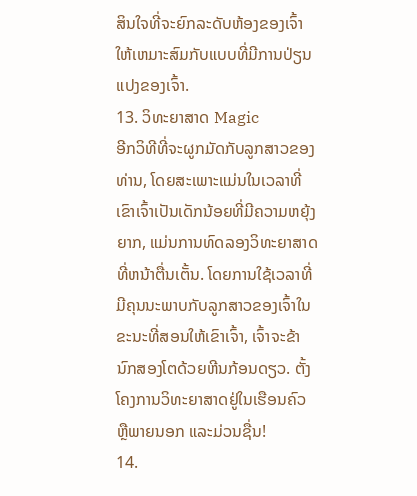ສິນໃຈທີ່ຈະຍົກລະດັບຫ້ອງຂອງເຈົ້າໃຫ້ເຫມາະສົມກັບແບບທີ່ມີການປ່ຽນແປງຂອງເຈົ້າ.
13. ວິທະຍາສາດ Magic
ອີກວິທີທີ່ຈະຜູກມັດກັບລູກສາວຂອງທ່ານ, ໂດຍສະເພາະແມ່ນໃນເວລາທີ່ເຂົາເຈົ້າເປັນເດັກນ້ອຍທີ່ມີຄວາມຫຍຸ້ງຍາກ, ແມ່ນການທົດລອງວິທະຍາສາດທີ່ຫນ້າຕື່ນເຕັ້ນ. ໂດຍການໃຊ້ເວລາທີ່ມີຄຸນນະພາບກັບລູກສາວຂອງເຈົ້າໃນຂະນະທີ່ສອນໃຫ້ເຂົາເຈົ້າ, ເຈົ້າຈະຂ້ານົກສອງໂຕດ້ວຍຫີນກ້ອນດຽວ. ຕັ້ງໂຄງການວິທະຍາສາດຢູ່ໃນເຮືອນຄົວ ຫຼືພາຍນອກ ແລະມ່ວນຊື່ນ!
14.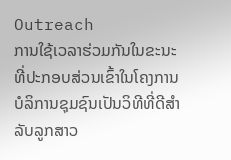Outreach
ການໃຊ້ເວລາຮ່ວມກັນໃນຂະນະທີ່ປະກອບສ່ວນເຂົ້າໃນໂຄງການບໍລິການຊຸມຊົນເປັນວິທີທີ່ດີສໍາລັບລູກສາວ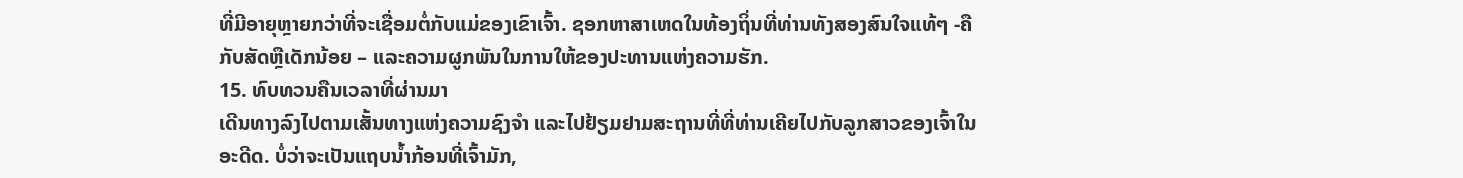ທີ່ມີອາຍຸຫຼາຍກວ່າທີ່ຈະເຊື່ອມຕໍ່ກັບແມ່ຂອງເຂົາເຈົ້າ. ຊອກຫາສາເຫດໃນທ້ອງຖິ່ນທີ່ທ່ານທັງສອງສົນໃຈແທ້ໆ -ຄືກັບສັດຫຼືເດັກນ້ອຍ – ແລະຄວາມຜູກພັນໃນການໃຫ້ຂອງປະທານແຫ່ງຄວາມຮັກ.
15. ທົບທວນຄືນເວລາທີ່ຜ່ານມາ
ເດີນທາງລົງໄປຕາມເສັ້ນທາງແຫ່ງຄວາມຊົງຈຳ ແລະໄປຢ້ຽມຢາມສະຖານທີ່ທີ່ທ່ານເຄີຍໄປກັບລູກສາວຂອງເຈົ້າໃນອະດີດ. ບໍ່ວ່າຈະເປັນແຖບນ້ຳກ້ອນທີ່ເຈົ້າມັກ,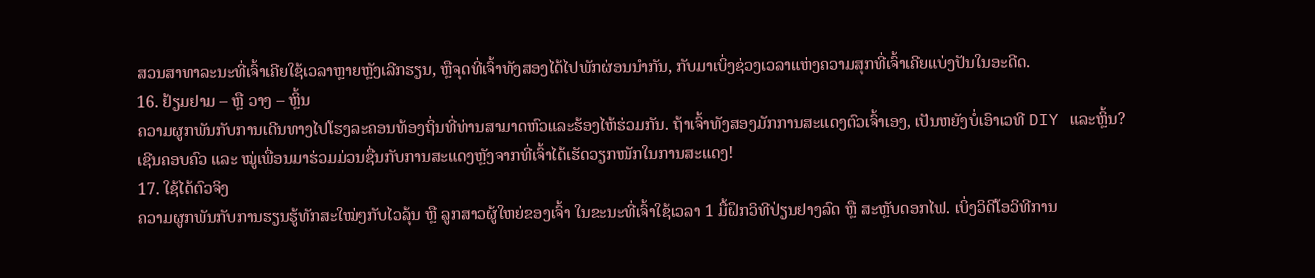ສວນສາທາລະນະທີ່ເຈົ້າເຄີຍໃຊ້ເວລາຫຼາຍຫຼັງເລີກຮຽນ, ຫຼືຈຸດທີ່ເຈົ້າທັງສອງໄດ້ໄປພັກຜ່ອນນຳກັນ, ກັບມາເບິ່ງຊ່ວງເວລາແຫ່ງຄວາມສຸກທີ່ເຈົ້າເຄີຍແບ່ງປັນໃນອະດີດ.
16. ຢ້ຽມຢາມ – ຫຼື ວາງ – ຫຼິ້ນ
ຄວາມຜູກພັນກັບການເດີນທາງໄປໂຮງລະຄອນທ້ອງຖິ່ນທີ່ທ່ານສາມາດຫົວແລະຮ້ອງໄຫ້ຮ່ວມກັນ. ຖ້າເຈົ້າທັງສອງມັກການສະແດງຕົວເຈົ້າເອງ, ເປັນຫຍັງບໍ່ເອົາເວທີ DIY ແລະຫຼິ້ນ? ເຊີນຄອບຄົວ ແລະ ໝູ່ເພື່ອນມາຮ່ວມມ່ວນຊື່ນກັບການສະແດງຫຼັງຈາກທີ່ເຈົ້າໄດ້ເຮັດວຽກໜັກໃນການສະແດງ!
17. ໃຊ້ໄດ້ຕົວຈິງ
ຄວາມຜູກພັນກັບການຮຽນຮູ້ທັກສະໃໝ່ໆກັບໄວລຸ້ນ ຫຼື ລູກສາວຜູ້ໃຫຍ່ຂອງເຈົ້າ ໃນຂະນະທີ່ເຈົ້າໃຊ້ເວລາ 1 ມື້ຝຶກວິທີປ່ຽນຢາງລົດ ຫຼື ສະຫຼັບດອກໄຟ. ເບິ່ງວິດີໂອວິທີການ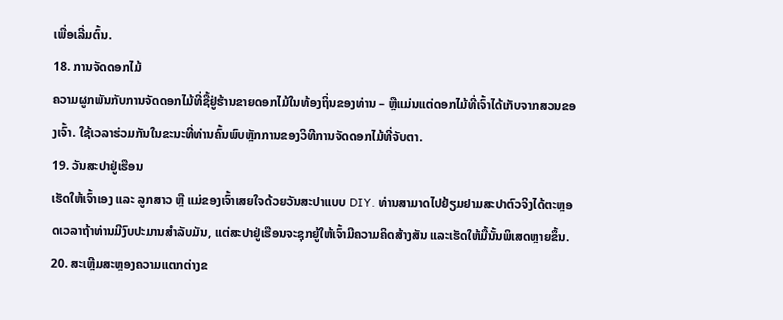ເພື່ອເລີ່ມຕົ້ນ.
18. ການຈັດດອກໄມ້
ຄວາມຜູກພັນກັບການຈັດດອກໄມ້ທີ່ຊື້ຢູ່ຮ້ານຂາຍດອກໄມ້ໃນທ້ອງຖິ່ນຂອງທ່ານ – ຫຼືແມ່ນແຕ່ດອກໄມ້ທີ່ເຈົ້າໄດ້ເກັບຈາກສວນຂອງເຈົ້າ. ໃຊ້ເວລາຮ່ວມກັນໃນຂະນະທີ່ທ່ານຄົ້ນພົບຫຼັກການຂອງວິທີການຈັດດອກໄມ້ທີ່ຈັບຕາ.
19. ວັນສະປາຢູ່ເຮືອນ
ເຮັດໃຫ້ເຈົ້າເອງ ແລະ ລູກສາວ ຫຼື ແມ່ຂອງເຈົ້າເສຍໃຈດ້ວຍວັນສະປາແບບ DIY. ທ່ານສາມາດໄປຢ້ຽມຢາມສະປາຕົວຈິງໄດ້ຕະຫຼອດເວລາຖ້າທ່ານມີງົບປະມານສໍາລັບມັນ, ແຕ່ສະປາຢູ່ເຮືອນຈະຊຸກຍູ້ໃຫ້ເຈົ້າມີຄວາມຄິດສ້າງສັນ ແລະເຮັດໃຫ້ມື້ນັ້ນພິເສດຫຼາຍຂຶ້ນ.
20. ສະເຫຼີມສະຫຼອງຄວາມແຕກຕ່າງຂ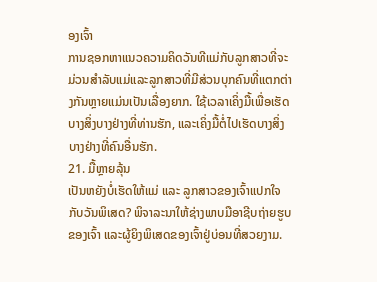ອງເຈົ້າ
ການຊອກຫາແນວຄວາມຄິດວັນທີແມ່ກັບລູກສາວທີ່ຈະມ່ວນສໍາລັບແມ່ແລະລູກສາວທີ່ມີສ່ວນບຸກຄົນທີ່ແຕກຕ່າງກັນຫຼາຍແມ່ນເປັນເລື່ອງຍາກ. ໃຊ້ເວລາເຄິ່ງມື້ເພື່ອເຮັດບາງສິ່ງບາງຢ່າງທີ່ທ່ານຮັກ, ແລະເຄິ່ງມື້ຕໍ່ໄປເຮັດບາງສິ່ງບາງຢ່າງທີ່ຄົນອື່ນຮັກ.
21. ມື້ຫຼາຍລຸ້ນ
ເປັນຫຍັງບໍ່ເຮັດໃຫ້ແມ່ ແລະ ລູກສາວຂອງເຈົ້າແປກໃຈກັບວັນພິເສດ? ພິຈາລະນາໃຫ້ຊ່າງພາບມືອາຊີບຖ່າຍຮູບຂອງເຈົ້າ ແລະຜູ້ຍິງພິເສດຂອງເຈົ້າຢູ່ບ່ອນທີ່ສວຍງາມ.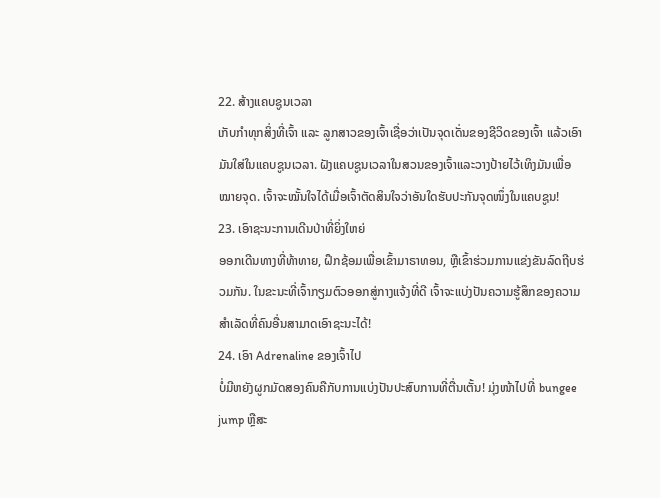22. ສ້າງແຄບຊູນເວລາ
ເກັບກຳທຸກສິ່ງທີ່ເຈົ້າ ແລະ ລູກສາວຂອງເຈົ້າເຊື່ອວ່າເປັນຈຸດເດັ່ນຂອງຊີວິດຂອງເຈົ້າ ແລ້ວເອົາມັນໃສ່ໃນແຄບຊູນເວລາ. ຝັງແຄບຊູນເວລາໃນສວນຂອງເຈົ້າແລະວາງປ້າຍໄວ້ເທິງມັນເພື່ອໝາຍຈຸດ. ເຈົ້າຈະໝັ້ນໃຈໄດ້ເມື່ອເຈົ້າຕັດສິນໃຈວ່າອັນໃດຮັບປະກັນຈຸດໜຶ່ງໃນແຄບຊູນ!
23. ເອົາຊະນະການເດີນປ່າທີ່ຍິ່ງໃຫຍ່
ອອກເດີນທາງທີ່ທ້າທາຍ, ຝຶກຊ້ອມເພື່ອເຂົ້າມາຣາທອນ, ຫຼືເຂົ້າຮ່ວມການແຂ່ງຂັນລົດຖີບຮ່ວມກັນ. ໃນຂະນະທີ່ເຈົ້າກຽມຕົວອອກສູ່ກາງແຈ້ງທີ່ດີ ເຈົ້າຈະແບ່ງປັນຄວາມຮູ້ສຶກຂອງຄວາມສຳເລັດທີ່ຄົນອື່ນສາມາດເອົາຊະນະໄດ້!
24. ເອົາ Adrenaline ຂອງເຈົ້າໄປ
ບໍ່ມີຫຍັງຜູກມັດສອງຄົນຄືກັບການແບ່ງປັນປະສົບການທີ່ຕື່ນເຕັ້ນ! ມຸ່ງໜ້າໄປທີ່ bungee jump ຫຼືສະ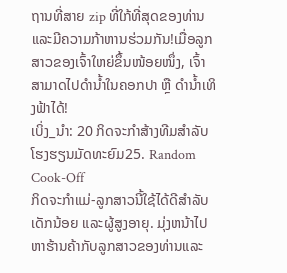ຖານທີ່ສາຍ zip ທີ່ໃກ້ທີ່ສຸດຂອງທ່ານແລະມີຄວາມກ້າຫານຮ່ວມກັນ!ເມື່ອລູກສາວຂອງເຈົ້າໃຫຍ່ຂຶ້ນໜ້ອຍໜຶ່ງ, ເຈົ້າສາມາດໄປດຳນ້ຳໃນຄອກປາ ຫຼື ດຳນ້ຳເທິງຟ້າໄດ້!
ເບິ່ງ_ນຳ: 20 ກິດຈະກໍາສ້າງທີມສໍາລັບໂຮງຮຽນມັດທະຍົມ25. Random Cook-Off
ກິດຈະກຳແມ່-ລູກສາວນີ້ໃຊ້ໄດ້ດີສຳລັບເດັກນ້ອຍ ແລະຜູ້ສູງອາຍຸ. ມຸ່ງຫນ້າໄປຫາຮ້ານຄ້າກັບລູກສາວຂອງທ່ານແລະ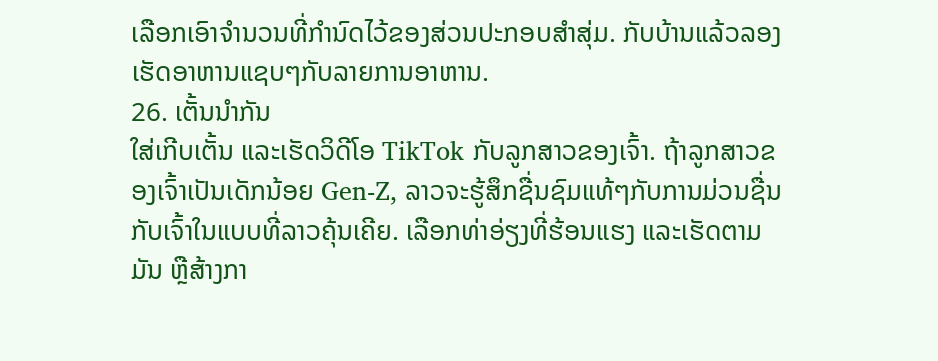ເລືອກເອົາຈໍານວນທີ່ກໍານົດໄວ້ຂອງສ່ວນປະກອບສໍາສຸ່ມ. ກັບບ້ານແລ້ວລອງເຮັດອາຫານແຊບໆກັບລາຍການອາຫານ.
26. ເຕັ້ນນຳກັນ
ໃສ່ເກີບເຕັ້ນ ແລະເຮັດວິດີໂອ TikTok ກັບລູກສາວຂອງເຈົ້າ. ຖ້າລູກສາວຂອງເຈົ້າເປັນເດັກນ້ອຍ Gen-Z, ລາວຈະຮູ້ສຶກຊື່ນຊົມແທ້ໆກັບການມ່ວນຊື່ນກັບເຈົ້າໃນແບບທີ່ລາວຄຸ້ນເຄີຍ. ເລືອກທ່າອ່ຽງທີ່ຮ້ອນແຮງ ແລະເຮັດຕາມມັນ ຫຼືສ້າງກາ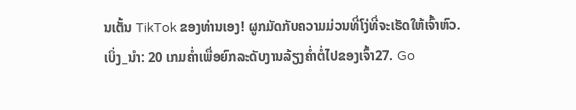ນເຕັ້ນ TikTok ຂອງທ່ານເອງ! ຜູກມັດກັບຄວາມມ່ວນທີ່ໂງ່ທີ່ຈະເຮັດໃຫ້ເຈົ້າຫົວ.
ເບິ່ງ_ນຳ: 20 ເກມຄ່ຳເພື່ອຍົກລະດັບງານລ້ຽງຄ່ຳຕໍ່ໄປຂອງເຈົ້າ27. Go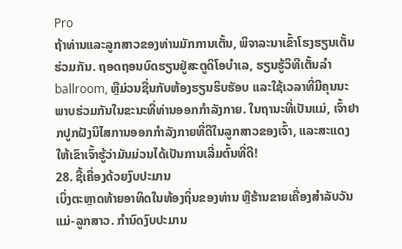Pro
ຖ້າທ່ານແລະລູກສາວຂອງທ່ານມັກການເຕັ້ນ, ພິຈາລະນາເຂົ້າໂຮງຮຽນເຕັ້ນຮ່ວມກັນ. ຖອດຖອນບົດຮຽນຢູ່ສະຕູດິໂອບໍາເລ, ຮຽນຮູ້ວິທີເຕັ້ນລໍາ ballroom, ຫຼືມ່ວນຊື່ນກັບຫ້ອງຮຽນຮິບຮັອບ ແລະໃຊ້ເວລາທີ່ມີຄຸນນະພາບຮ່ວມກັນໃນຂະນະທີ່ທ່ານອອກກຳລັງກາຍ. ໃນຖານະທີ່ເປັນແມ່, ເຈົ້າຢາກປູກຝັງນິໄສການອອກກຳລັງກາຍທີ່ດີໃນລູກສາວຂອງເຈົ້າ, ແລະສະແດງໃຫ້ເຂົາເຈົ້າຮູ້ວ່າມັນມ່ວນໄດ້ເປັນການເລີ່ມຕົ້ນທີ່ດີ!
28. ຊື້ເຄື່ອງດ້ວຍງົບປະມານ
ເບິ່ງຕະຫຼາດທ້າຍອາທິດໃນທ້ອງຖິ່ນຂອງທ່ານ ຫຼືຮ້ານຂາຍເຄື່ອງສຳລັບວັນແມ່-ລູກສາວ. ກໍານົດງົບປະມານ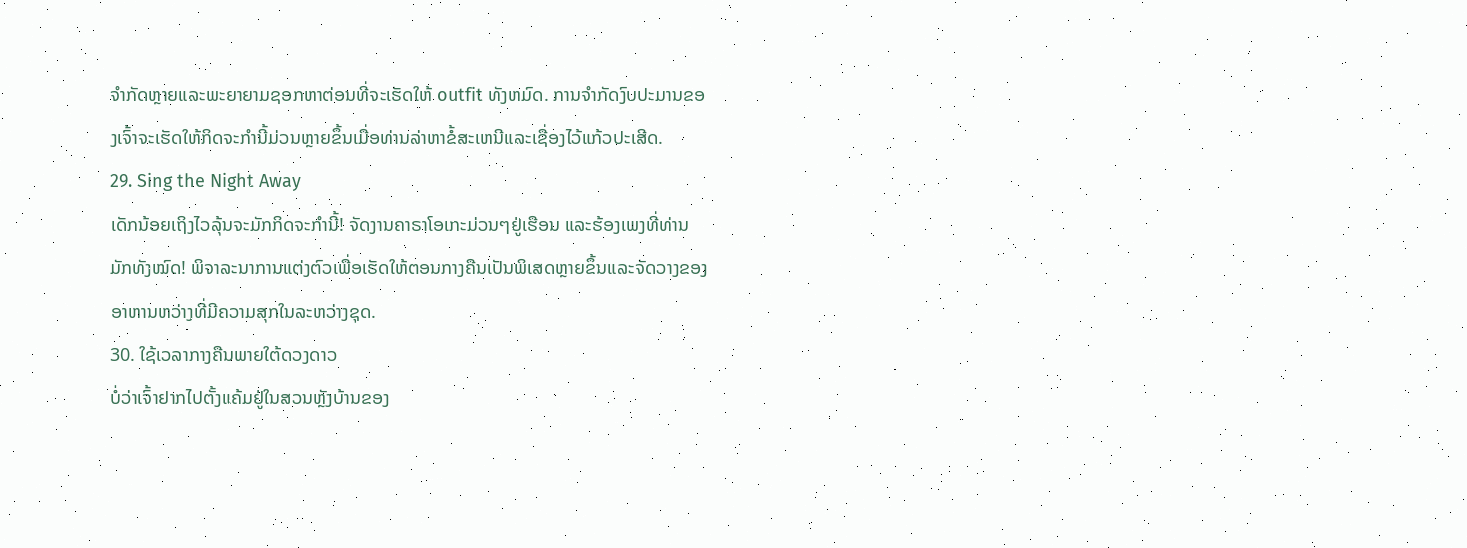ຈໍາກັດຫຼາຍແລະພະຍາຍາມຊອກຫາຕ່ອນທີ່ຈະເຮັດໃຫ້ outfit ທັງຫມົດ. ການຈໍາກັດງົບປະມານຂອງເຈົ້າຈະເຮັດໃຫ້ກິດຈະກໍານີ້ມ່ວນຫຼາຍຂຶ້ນເມື່ອທ່ານລ່າຫາຂໍ້ສະເຫນີແລະເຊື່ອງໄວ້ແກ້ວປະເສີດ.
29. Sing the Night Away
ເດັກນ້ອຍເຖິງໄວລຸ້ນຈະມັກກິດຈະກຳນີ້! ຈັດງານຄາຣາໂອເກະມ່ວນໆຢູ່ເຮືອນ ແລະຮ້ອງເພງທີ່ທ່ານມັກທັງໝົດ! ພິຈາລະນາການແຕ່ງຕົວເພື່ອເຮັດໃຫ້ຕອນກາງຄືນເປັນພິເສດຫຼາຍຂຶ້ນແລະຈັດວາງຂອງອາຫານຫວ່າງທີ່ມີຄວາມສຸກໃນລະຫວ່າງຊຸດ.
30. ໃຊ້ເວລາກາງຄືນພາຍໃຕ້ດວງດາວ
ບໍ່ວ່າເຈົ້າຢາກໄປຕັ້ງແຄ້ມຢູ່ໃນສວນຫຼັງບ້ານຂອງ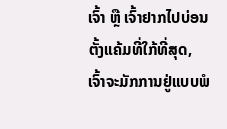ເຈົ້າ ຫຼື ເຈົ້າຢາກໄປບ່ອນຕັ້ງແຄ້ມທີ່ໃກ້ທີ່ສຸດ, ເຈົ້າຈະມັກການຢູ່ແບບພໍ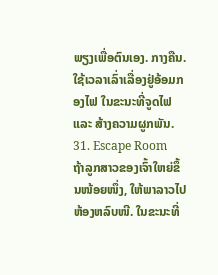ພຽງເພື່ອຕົນເອງ. ກາງຄືນ. ໃຊ້ເວລາເລົ່າເລື່ອງຢູ່ອ້ອມກອງໄຟ ໃນຂະນະທີ່ຈູດໄຟ ແລະ ສ້າງຄວາມຜູກພັນ.
31. Escape Room
ຖ້າລູກສາວຂອງເຈົ້າໃຫຍ່ຂຶ້ນໜ້ອຍໜຶ່ງ, ໃຫ້ພາລາວໄປຫ້ອງຫລົບໜີ. ໃນຂະນະທີ່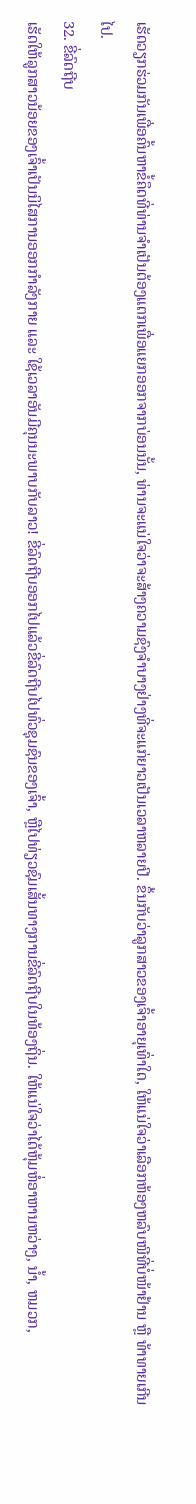ເຮັດວຽກຮ່ວມກັນເພື່ອຄົ້ນຫາຂໍ້ຄຶດທີ່ທ່ານຈໍາເປັນຕ້ອງແຕກເພື່ອແຍກອອກຈາກບ່ອນນັ້ນ, ທ່ານຈະແນ່ໃຈວ່າຈະສ້າງຄວາມຊົງຈໍາບາງຢ່າງທີ່ຈະແກ່ຍາວເປັນເວລາຫລາຍປີ. ຂຶ້ນກັບວ່າລູກສາວຂອງເຈົ້າອາຍຸເທົ່າໃດ, ໃຫ້ແນ່ໃຈວ່າເລືອກຫ້ອງຫລົບໜີທີ່ບໍ່ໜ້າຢ້ານ ຫຼື ທ້າທາຍເກີນໄປ.
32. ຂີ່ລົດຖີບ
ເຮັດໃຫ້ລູກສາວນ້ອຍຂອງເຈົ້າເປັນນິໄສການອອກກຳລັງກາຍ ແລະ ໃຊ້ເວລາອັນມີຄຸນນະພາບກັບລາວ! ຂີ່ລົດຖີບອອກໄປແລ້ວຂີ່ລົດຖີບໄປທົ່ວຊຸມຊົນຂອງເຈົ້າ, ຫຼືໄປທ່ຽວຊົມເສັ້ນທາງການຂີ່ລົດຖີບໃນທ້ອງຖິ່ນ. ໃຫ້ແນ່ໃຈວ່າໄດ້ຫຸ້ມຫໍ່ອາຫານຫວ່າງ, ນ້ຳ, ຫມວກ,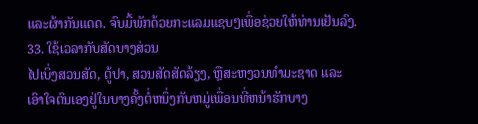ແລະຜ້າກັນແດດ. ຈົບມື້ພັກດ້ວຍກະແລມແຊບໆເພື່ອຊ່ວຍໃຫ້ທ່ານເຢັນລົງ.
33. ໃຊ້ເວລາກັບສັດບາງສ່ວນ
ໄປເບິ່ງສວນສັດ, ຕູ້ປາ, ສວນສັດສັດລ້ຽງ, ຫຼືສະຫງວນທໍາມະຊາດ ແລະເອົາໃຈຕົນເອງຢູ່ໃນບາງຄັ້ງຕໍ່ຫນຶ່ງກັບຫມູ່ເພື່ອນທີ່ຫນ້າຮັກບາງ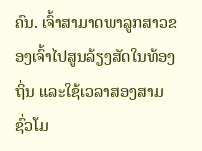ຄົນ. ເຈົ້າສາມາດພາລູກສາວຂອງເຈົ້າໄປສູນລ້ຽງສັດໃນທ້ອງຖິ່ນ ແລະໃຊ້ເວລາສອງສາມຊົ່ວໂມ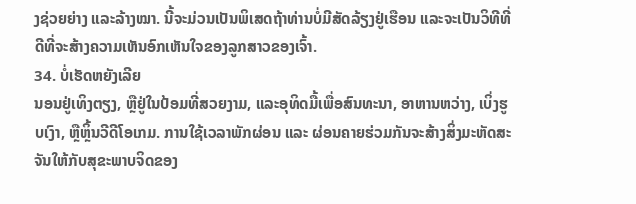ງຊ່ວຍຍ່າງ ແລະລ້າງໝາ. ນີ້ຈະມ່ວນເປັນພິເສດຖ້າທ່ານບໍ່ມີສັດລ້ຽງຢູ່ເຮືອນ ແລະຈະເປັນວິທີທີ່ດີທີ່ຈະສ້າງຄວາມເຫັນອົກເຫັນໃຈຂອງລູກສາວຂອງເຈົ້າ.
34. ບໍ່ເຮັດຫຍັງເລີຍ
ນອນຢູ່ເທິງຕຽງ, ຫຼືຢູ່ໃນປ້ອມທີ່ສວຍງາມ, ແລະອຸທິດມື້ເພື່ອສົນທະນາ, ອາຫານຫວ່າງ, ເບິ່ງຮູບເງົາ, ຫຼືຫຼິ້ນວີດີໂອເກມ. ການໃຊ້ເວລາພັກຜ່ອນ ແລະ ຜ່ອນຄາຍຮ່ວມກັນຈະສ້າງສິ່ງມະຫັດສະຈັນໃຫ້ກັບສຸຂະພາບຈິດຂອງ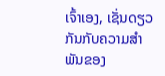ເຈົ້າເອງ, ເຊັ່ນດຽວກັນກັບຄວາມສໍາພັນຂອງ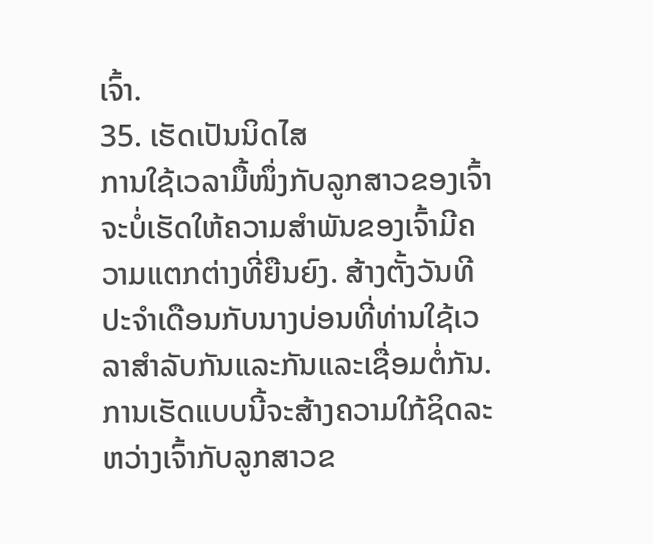ເຈົ້າ.
35. ເຮັດເປັນນິດໄສ
ການໃຊ້ເວລາມື້ໜຶ່ງກັບລູກສາວຂອງເຈົ້າຈະບໍ່ເຮັດໃຫ້ຄວາມສຳພັນຂອງເຈົ້າມີຄວາມແຕກຕ່າງທີ່ຍືນຍົງ. ສ້າງຕັ້ງວັນທີປະຈໍາເດືອນກັບນາງບ່ອນທີ່ທ່ານໃຊ້ເວລາສໍາລັບກັນແລະກັນແລະເຊື່ອມຕໍ່ກັນ. ການເຮັດແບບນີ້ຈະສ້າງຄວາມໃກ້ຊິດລະຫວ່າງເຈົ້າກັບລູກສາວຂ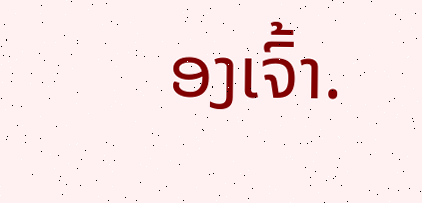ອງເຈົ້າ.